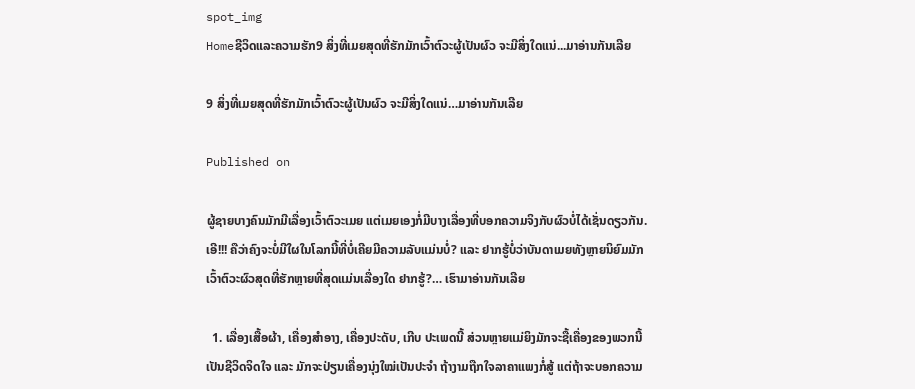spot_img
Homeຊີວິດແລະຄວາມຮັກ9 ສິ່ງທີ່ເມຍສຸດທີ່ຮັກມັກເວົ້າຕົວະຜູ້ເປັນຜົວ ຈະມີສິ່ງໃດແນ່...ມາອ່ານກັນເລີຍ

9 ສິ່ງທີ່ເມຍສຸດທີ່ຮັກມັກເວົ້າຕົວະຜູ້ເປັນຜົວ ຈະມີສິ່ງໃດແນ່…ມາອ່ານກັນເລີຍ

Published on

ຜູ້ຊາຍບາງຄົນມັກມີເລື່ອງເວົ້າຕົວະເມຍ ແຕ່ເມຍເອງກໍ່ມີບາງເລື່ອງທີ່ບອກຄວາມຈິງກັບຜົວບໍ່ໄດ້ເຊັ່ນດຽວກັນ. ເອີ!!! ຄືວ່າຄົງຈະບໍ່ມີໃຜໃນໂລກນີ້ທີ່ບໍ່ເຄີຍມີຄວາມລັບແມ່ນບໍ່? ແລະ ຢາກຮູ້ບໍ່ວ່າບັນດາເມຍທັງຫຼາຍນິຍົມມັກເວົ້າຕົວະຜົວສຸດທີ່ຮັກຫຼາຍທີ່ສຸດແມ່ນເລື່ອງໃດ ຢາກຮູ້?… ເຮົາມາອ່ານກັນເລີຍ

  1. ເລື່ອງເສື້ອຜ້າ, ເຄື່ອງສຳອາງ, ເຄື່ອງປະດັບ, ເກີບ ປະເພດນີ້ ສ່ວນຫຼາຍແມ່ຍິງມັກຈະຊື້ເຄື່ອງຂອງພວກນີ້ເປັນຊີວິດຈິດໃຈ ແລະ ມັກຈະປ່ຽນເຄື່ອງນຸ່ງໃໝ່ເປັນປະຈຳ ຖ້າງາມຖືກໃຈລາຄາແພງກໍ່ສູ້ ແຕ່ຖ້າຈະບອກຄວາມ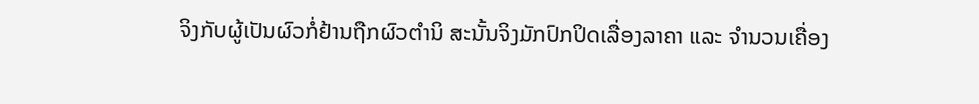ຈິງກັບຜູ້ເປັນຜົວກໍ່ຢ້ານຖືກຜົວຕຳນິ ສະນັ້ນຈິງມັກປົກປິດເລື່ອງລາຄາ ແລະ ຈຳນວນເຄື່ອງ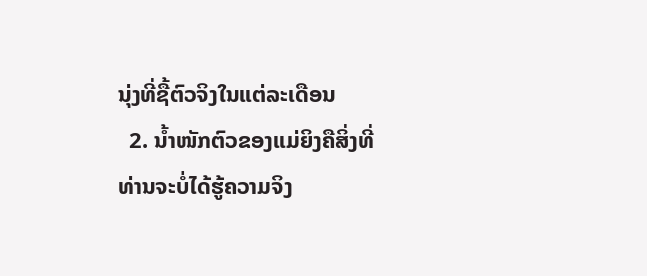ນຸ່ງທີ່ຊື້ຕົວຈິງໃນແຕ່ລະເດືອນ
  2. ນໍ້າໜັກຕົວຂອງແມ່ຍິງຄືສິ່ງທີ່ທ່ານຈະບໍ່ໄດ້ຮູ້ຄວາມຈິງ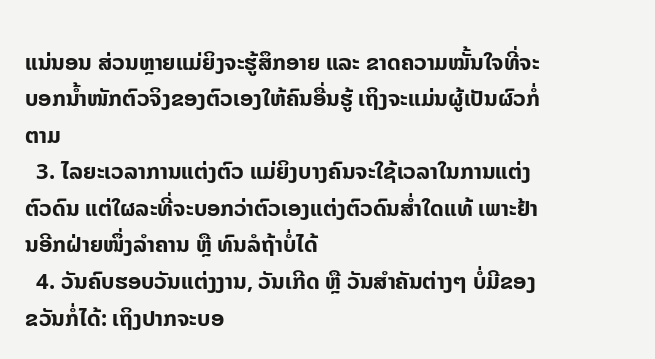ແນ່ນອນ ສ່ວນຫຼາຍແມ່ຍິງຈະຮູ້ສຶກອາຍ ແລະ ຂາດຄວາມໝັ້ນໃຈທີ່ຈະບອກນໍ້າໜັກຕົວຈິງຂອງຕົວເອງໃຫ້ຄົນອື່ນຮູ້ ເຖິງຈະແມ່ນຜູ້ເປັນຜົວກໍ່ຕາມ
  3. ໄລຍະເວລາການແຕ່ງຕົວ ແມ່ຍິງບາງຄົນຈະໃຊ້ເວລາໃນການແຕ່ງຕົວດົນ ແຕ່ໃຜລະທີ່ຈະບອກວ່າຕົວເອງແຕ່ງຕົວດົນສໍ່າໃດແທ້ ເພາະຢ້ານອີກຝ່າຍໜຶ່ງລຳຄານ ຫຼື ທົນລໍຖ້າບໍ່ໄດ້
  4. ວັນຄົບຮອບວັນແຕ່ງງານ, ວັນເກີດ ຫຼື ວັນສຳຄັນຕ່າງໆ ບໍ່ມີຂອງຂວັນກໍ່ໄດ້: ເຖິງປາກຈະບອ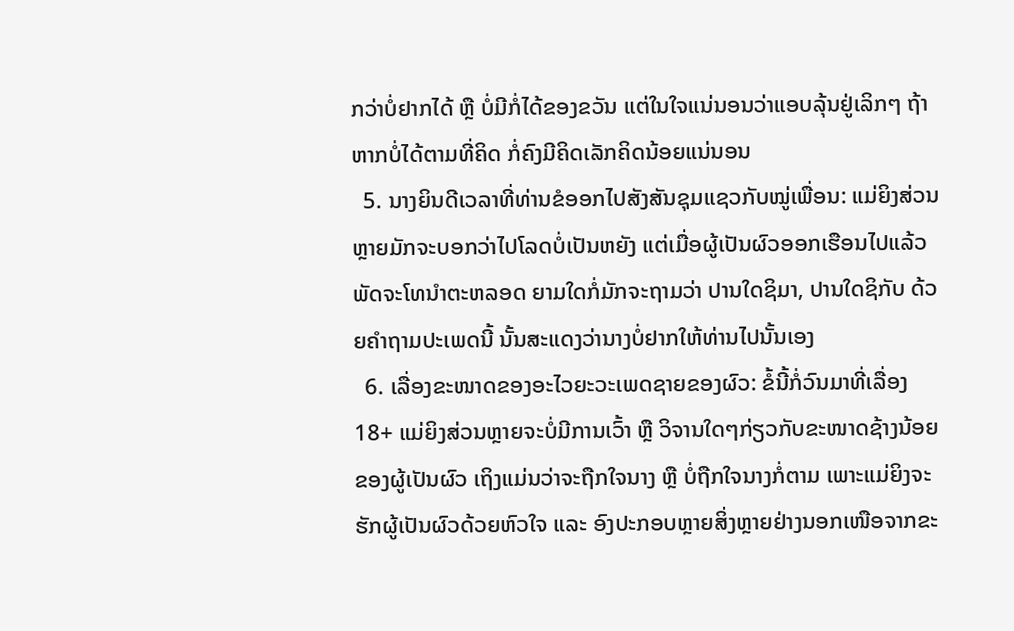ກວ່າບໍ່ຢາກໄດ້ ຫຼື ບໍ່ມີກໍ່ໄດ້ຂອງຂວັນ ແຕ່ໃນໃຈແນ່ນອນວ່າແອບລຸ້ນຢູ່ເລິກໆ ຖ້າຫາກບໍ່ໄດ້ຕາມທີ່ຄິດ ກໍ່ຄົງມີຄິດເລັກຄິດນ້ອຍແນ່ນອນ
  5. ນາງຍິນດີເວລາທີ່ທ່ານຂໍອອກໄປສັງສັນຊຸມແຊວກັບໝູ່ເພື່ອນ: ແມ່ຍິງສ່ວນຫຼາຍມັກຈະບອກວ່າໄປໂລດບໍ່ເປັນຫຍັງ ແຕ່ເມື່ອຜູ້ເປັນຜົວອອກເຮືອນໄປແລ້ວພັດຈະໂທນຳຕະຫລອດ ຍາມໃດກໍ່ມັກຈະຖາມວ່າ ປານໃດຊິມາ, ປານໃດຊິກັບ ດ້ວຍຄຳຖາມປະເພດນີ້ ນັ້ນສະແດງວ່ານາງບໍ່ຢາກໃຫ້ທ່ານໄປນັ້ນເອງ
  6. ເລື່ອງຂະໜາດຂອງອະໄວຍະວະເພດຊາຍຂອງຜົວ: ຂໍ້ນີ້ກໍ່ວົນມາທີ່ເລື່ອງ 18+ ແມ່ຍິງສ່ວນຫຼາຍຈະບໍ່ມີການເວົ້າ ຫຼື ວິຈານໃດໆກ່ຽວກັບຂະໜາດຊ້າງນ້ອຍຂອງຜູ້ເປັນຜົວ ເຖິງແມ່ນວ່າຈະຖືກໃຈນາງ ຫຼື ບໍ່ຖືກໃຈນາງກໍ່ຕາມ ເພາະແມ່ຍິງຈະຮັກຜູ້ເປັນຜົວດ້ວຍຫົວໃຈ ແລະ ອົງປະກອບຫຼາຍສິ່ງຫຼາຍຢ່າງນອກເໜືອຈາກຂະ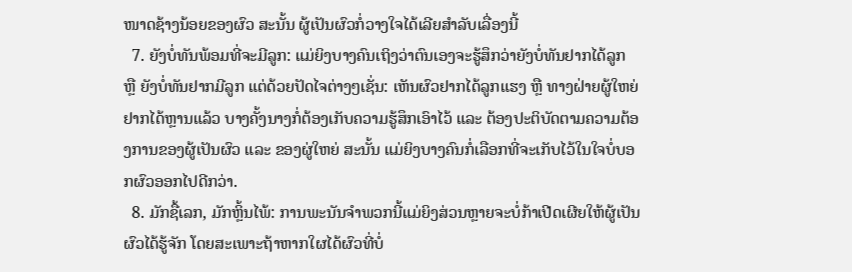ໜາດຊ້າງນ້ອຍຂອງຜົວ ສະນັ້ນ ຜູ້ເປັນຜົວກໍ່ວາງໃຈໄດ້ເລີຍສຳລັບເລື່ອງນີ້
  7. ຍັງບໍ່ທັນພ້ອມທີ່ຈະມີລູກ: ແມ່ຍິງບາງຄົນເຖິງວ່າຕົນເອງຈະຮູ້ສຶກວ່າຍັງບໍ່ທັນຢາກໄດ້ລູກ ຫຼື ຍັງບໍ່ທັນຢາກມີລູກ ແຕ່ດ້ວຍປັດໄຈຕ່າງໆເຊັ່ນ: ເຫັນຜົວຢາກໄດ້ລູກແຮງ ຫຼື ທາງຝ່າຍຜູ້ໃຫຍ່ຢາກໄດ້ຫຼານແລ້ວ ບາງຄັ້ງນາງກໍ່ຕ້ອງເກັບຄວາມຮູ້ສຶກເອົາໄວ້ ແລະ ຕ້ອງປະຕິບັດຕາມຄວາມຕ້ອງການຂອງຜູ້ເປັນຜົວ ແລະ ຂອງຜູ່ໃຫຍ່ ສະນັ້ນ ແມ່ຍິງບາງຄົນກໍ່ເລືອກທີ່ຈະເກັບໄວ້ໃນໃຈບໍ່ບອກຜົວອອກໄປດີກວ່າ.
  8. ມັກຊື້ເລກ, ມັກຫຼິ້ນໄພ້: ການພະນັນຈຳພວກນີ້ແມ່ຍິງສ່ວນຫຼາຍຈະບໍ່ກ້າເປີດເຜີຍໃຫ້ຜູ້ເປັນຜົວໄດ້ຮູ້ຈັກ ໂດຍສະເພາະຖ້າຫາກໃຜໄດ້ຜົວທີ່ບໍ່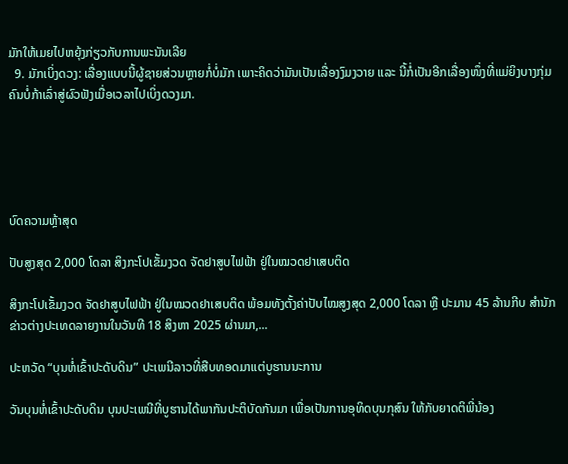ມັກໃຫ້ເມຍໄປຫຍຸ້ງກ່ຽວກັບການພະນັນເລີຍ
  9. ມັກເບິ່ງດວງ: ເລື່ອງແບບນີ້ຜູ້ຊາຍສ່ວນຫຼາຍກໍ່ບໍ່ມັກ ເພາະຄິດວ່າມັນເປັນເລື່ອງງົມງວາຍ ແລະ ນີ້ກໍ່ເປັນອີກເລື່ອງໜຶ່ງທີ່ແມ່ຍິງບາງກຸ່ມຄົນບໍ່ກ້າເລົ່າສູ່ຜົວຟັງເມື່ອເວລາໄປເບິ່ງດວງມາ.





ບົດຄວາມຫຼ້າສຸດ

ປັບສູງສຸດ 2,000 ໂດລາ ສິງກະໂປເຂັ້ມງວດ ຈັດຢາສູບໄຟຟ້າ ຢູ່ໃນໝວດຢາເສບຕິດ

ສິງກະໂປເຂັ້ມງວດ ຈັດຢາສູບໄຟຟ້າ ຢູ່ໃນໝວດຢາເສບຕິດ ພ້ອມທັງຕັ້ງຄ່າປັບໄໝສູງສຸດ 2,000 ໂດລາ ຫຼື ປະມານ 45 ລ້ານກີບ ສຳນັກຂ່າວຕ່າງປະເທດລາຍງານໃນວັນທີ 18 ສິງຫາ 2025 ຜ່ານມາ,...

ປະຫວັດ “ບຸນຫໍ່ເຂົ້າປະດັບດິນ” ປະເພນີລາວທີ່ສືບທອດມາແຕ່ບູຮານນະການ

ວັນບຸນຫໍ່ເຂົ້າປະດັບດິນ ບຸນປະເພນີທີ່ບູຮານໄດ້ພາກັນປະຕິບັດກັນມາ ເພື່ອເປັນການອຸທິດບຸນກຸສົນ ໃຫ້ກັບຍາດຕິພີ່ນ້ອງ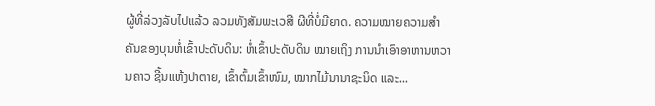ຜູ້ທີ່ລ່ວງລັບໄປແລ້ວ ລວມທັງສັມພະເວສີ ຜີທີ່ບໍ່ມີຍາດ. ຄວາມໝາຍຄວາມສໍາຄັນຂອງບຸນຫໍ່ເຂົ້າປະດັບດິນ: ຫໍ່ເຂົ້າປະດັບດິນ ໝາຍເຖິງ ການນໍາເອົາອາຫານຫວານຄາວ ຊີ້ນແຫ້ງປາຕາຍ, ເຂົ້າຕົ້ມເຂົ້າໜົມ, ໝາກໄມ້ນານາຊະນິດ ແລະ...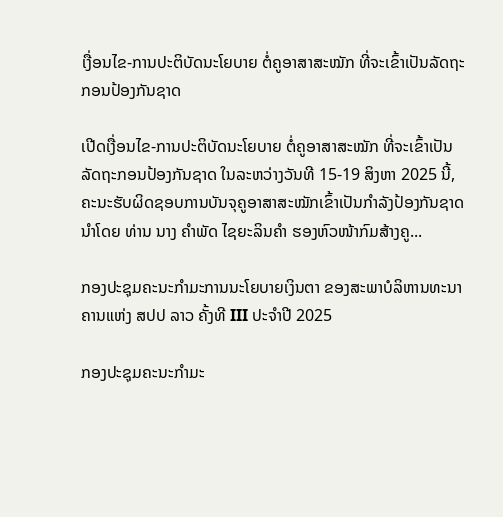ເງື່ອນໄຂ-ການປະຕິບັດນະໂຍບາຍ ຕໍ່ຄູອາສາສະໝັກ ທີ່ຈະເຂົ້າເປັນລັດຖະກອນປ້ອງກັນຊາດ

ເປີດເງື່ອນໄຂ-ການປະຕິບັດນະໂຍບາຍ ຕໍ່ຄູອາສາສະໝັກ ທີ່ຈະເຂົ້າເປັນລັດຖະກອນປ້ອງກັນຊາດ ໃນລະຫວ່າງວັນທີ 15-19 ສິງຫາ 2025 ນີ້, ຄະນະຮັບຜິດຊອບການບັນຈຸຄູອາສາສະໝັກເຂົ້າເປັນກຳລັງປ້ອງກັນຊາດ ນຳໂດຍ ທ່ານ ນາງ ຄຳພັດ ໄຊຍະລິນຄຳ ຮອງຫົວໜ້າກົມສ້າງຄູ...

ກອງປະຊຸມຄະນະກຳມະການນະໂຍບາຍເງິນຕາ ຂອງສະພາບໍລິຫານທະນາຄານແຫ່ງ ສປປ ລາວ ຄັ້ງທີ III ປະຈຳປີ 2025

ກອງປະຊຸມຄະນະກຳມະ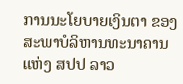ການນະໂຍບາຍເງິນຕາ ຂອງສະພາບໍລິຫານທະນາຄານແຫ່ງ ສປປ ລາວ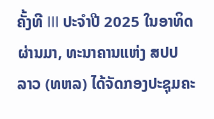ຄັ້ງທີ III ປະຈຳປີ 2025 ໃນອາທິດຜ່ານມາ, ທະນາຄານແຫ່ງ ສປປ ລາວ (ທຫລ) ໄດ້ຈັດກອງປະຊຸມຄະ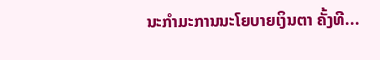ນະກຳມະການນະໂຍບາຍເງິນຕາ ຄັ້ງທີ...